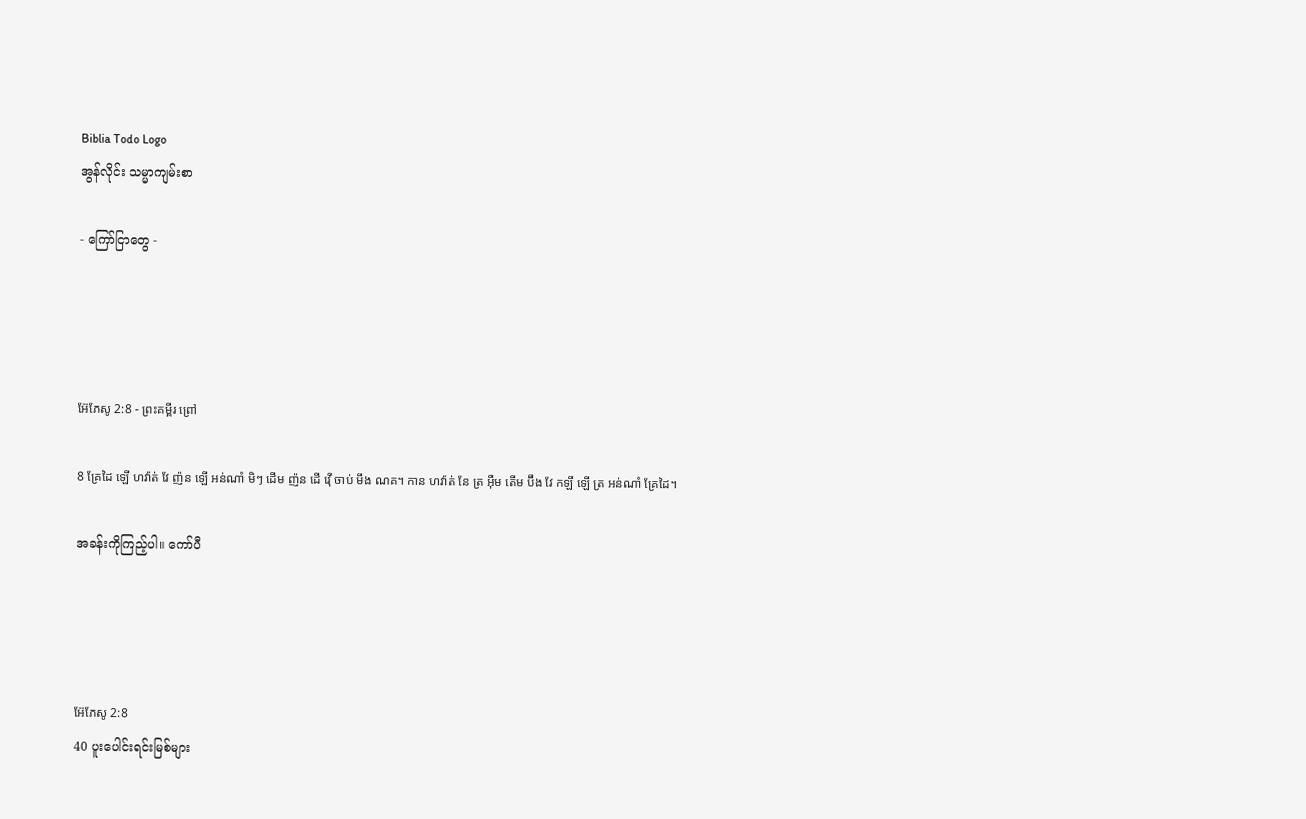Biblia Todo Logo
အွန်လိုင်း သမ္မာကျမ်းစာ

- ကြော်ငြာတွေ -




អ៊ែភែសូ 2:8 - ព្រះគម្ពីរ ព្រៅ

8 គ្រែដៃ ឡើ ហវ៉ាត់ វែ ញ៉ន ឡើ អន់ណាំ មិៗ ដើម ញ៉ន ដើ វ៉ើ ចាប់ មឹង ណគ។ កាន ហវ៉ាត់ នែ ត្រ អ៊ឺម តើម ប៊ឹង វែ កឡឹ ឡើ ត្រ អន់ណាំ គ្រែដៃ។

အခန်းကိုကြည့်ပါ။ ကော်ပီ




អ៊ែភែសូ 2:8
40 ပူးပေါင်းရင်းမြစ်များ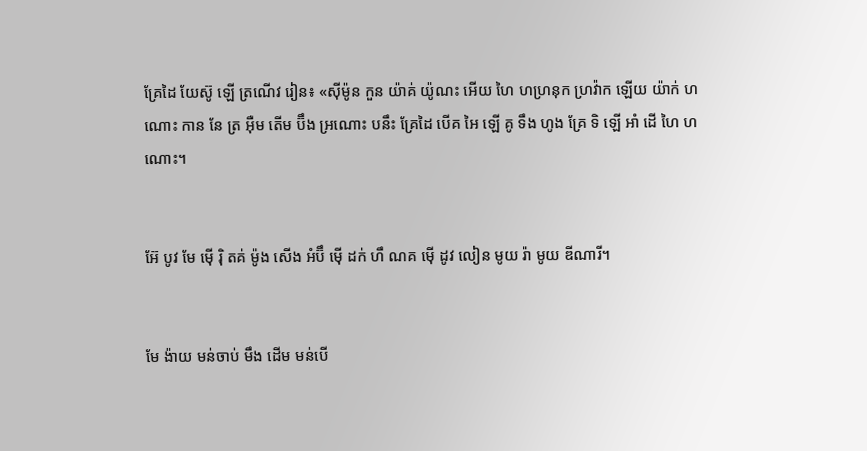គ្រែដៃ យែស៊ូ ឡើ ត្រណើវ រៀន៖ «ស៊ីម៉ូន កួន យ៉ាគ់ យ៉ូណះ អើយ ហៃ ហហ្រនុក ហ្រវ៉ាក ឡើយ យ៉ាក់ ហណោះ កាន នែ ត្រ អ៊ឺម តើម ប៊ឹង អ្រណោះ បនឹះ គ្រែដៃ បើគ អៃ ឡើ គូ ទឹង ហូង គ្រែ ទិ ឡើ អាំ ដើ ហៃ ហណោះ។


អ៊ែ បូវ មែ ម៉ើ រ៉ិ តគ់ ម៉ូង សើង អំប៊ឹ ម៉ើ ដក់ ហឹ ណគ ម៉ើ ដូវ លៀន មូយ រ៉ា មូយ ឌីណារី។


មែ ង៉ាយ មន់ចាប់ មឹង ដើម មន់បើ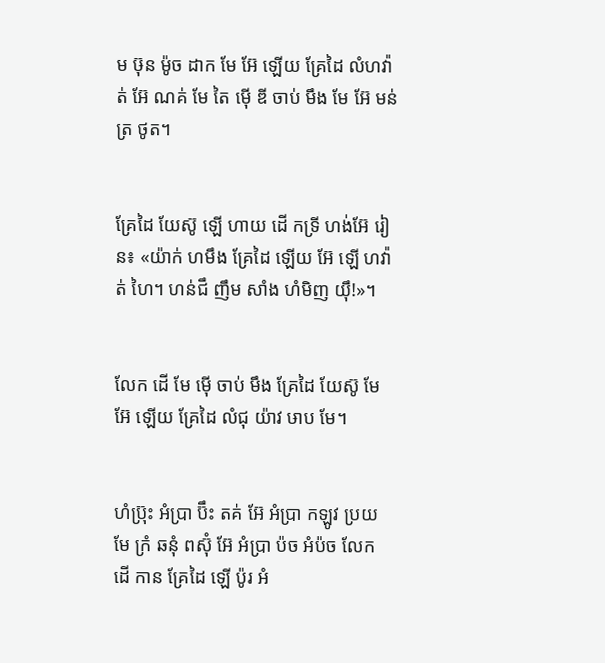ម ឞ៊ុន ម៉ូច ដាក មែ អ៊ែ ឡើយ គ្រែដៃ លំហវ៉ាត់ អ៊ែ ណគ់ មែ តៃ ម៉ើ ឌី ចាប់ មឹង មែ អ៊ែ មន់ត្រ ថូត។


គ្រែដៃ យែស៊ូ ឡើ ហាយ ដើ កទ្រី ហង់អ៊ែ រៀន៖ «យ៉ាក់ ហមឹង គ្រែដៃ ឡើយ អ៊ែ ឡើ ហវ៉ាត់ ហៃ។ ហន់ជឹ ញឹម សាំង ហំមិញ យ៉ឹ!»។


លែក ដើ មែ ម៉ើ ចាប់ មឹង គ្រែដៃ យែស៊ូ មែ អ៊ែ ឡើយ គ្រែដៃ លំជុ យ៉ាវ ឞាប មែ។


ហំប៊្រុះ អំប្រា ប៊ឹះ តគ់ អ៊ែ អំប្រា កឡូវ ប្រយ មែ ក្រំ ឆនុំ ពស៊ុំ អ៊ែ អំប្រា ប៉ច អំប៉ច លែក ដើ កាន គ្រែដៃ ឡើ ប៉ូរ អំ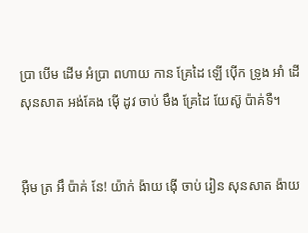ប្រា បើម ដើម អំប្រា ពហាយ កាន គ្រែដៃ ឡើ ប៉ើក ទ្រូង អាំ ដើ សុនសាត អង់គែង ម៉ើ ដូវ ចាប់ មឹង គ្រែដៃ យែស៊ូ ប៉ាគ់ទឺ។


អ៊ឺម ត្រ អឹ ប៉ាគ់ នែ! យ៉ាក់ ង៉ាយ ង៉ើ ចាប់ រៀន សុនសាត ង៉ាយ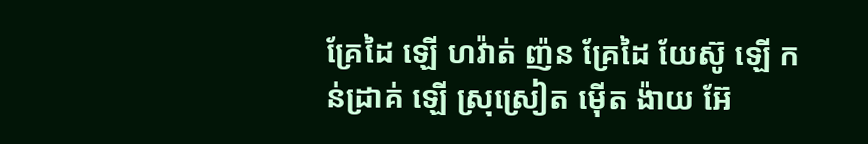គ្រែដៃ ឡើ ហវ៉ាត់ ញ៉ន គ្រែដៃ យែស៊ូ ឡើ កន់ដ្រាគ់ ឡើ ស្រុស្រៀត ម៉ើត ង៉ាយ អ៊ែ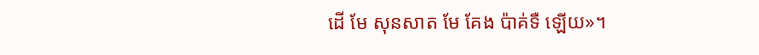ដើ មែ សុនសាត មែ គែង ប៉ាគ់ទឺ ឡើយ»។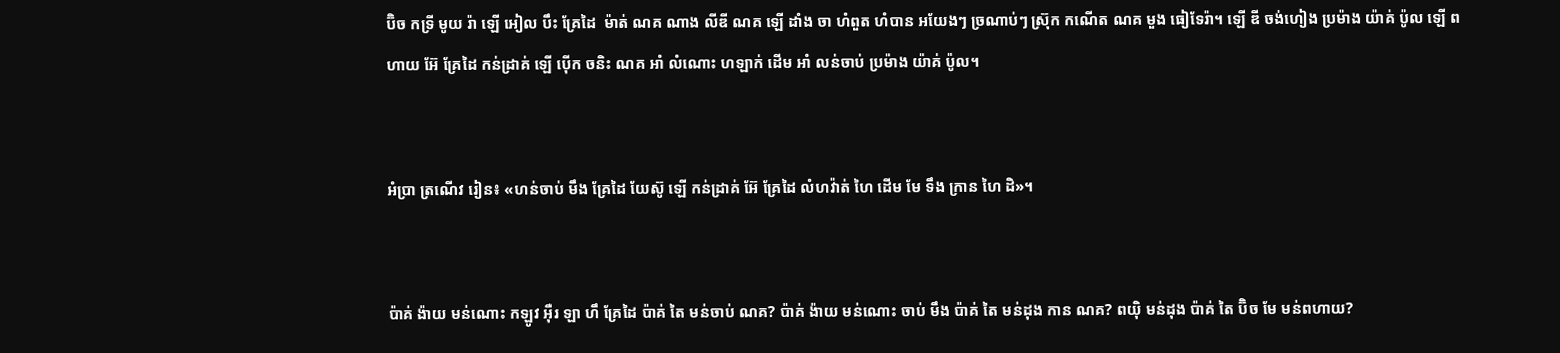ប៊ិច កទ្រី មូយ រ៉ា ឡើ អៀល បឹះ គ្រែដៃ  ម៉ាត់ ណគ ណាង លីឌី ណគ ឡើ ដាំង ចា ហំពួត ហំបាន អយែងៗ ច្រណាប់ៗ ស៊្រុក កណើត ណគ មួង ធៀទែរ៉ា។ ឡើ ឌី ចង់ហៀង ប្រម៉ាង យ៉ាគ់ ប៉ូល ឡើ ពហាយ អ៊ែ គ្រែដៃ កន់ដ្រាគ់ ឡើ ប៉ើក ចនិះ ណគ អាំ លំណោះ ហឡាក់ ដើម អាំ លន់ចាប់ ប្រម៉ាង យ៉ាគ់ ប៉ូល។


អំប្រា ត្រណើវ រៀន៖ «ហន់ចាប់ មឹង គ្រែដៃ យែស៊ូ ឡើ កន់ដ្រាគ់ អ៊ែ គ្រែដៃ លំហវ៉ាត់ ហៃ ដើម មែ ទឹង ក្រាន ហៃ ដិ»។


ប៉ាគ់ ង៉ាយ មន់ណោះ កឡូវ អ៊ឺរ ឡា ហឹ គ្រែដៃ ប៉ាគ់ តៃ មន់ចាប់ ណគ? ប៉ាគ់ ង៉ាយ មន់ណោះ ចាប់ មឹង ប៉ាគ់ តៃ មន់ដុង កាន ណគ? ពយ៉ិ មន់ដុង ប៉ាគ់ តៃ ប៊ិច មែ មន់ពហាយ?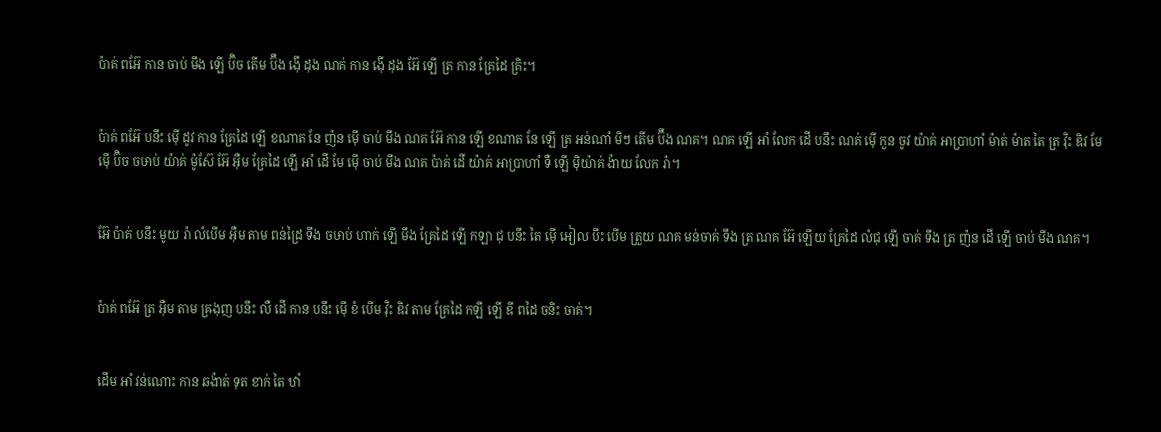ប៉ាគ់ ពអ៊ែ កាន ចាប់ មឹង ឡើ ប៊ិច តើម ប៊ឹង ង៉ើ ដុង ណគ់ កាន ង៉ើ ដុង អ៊ែ ឡើ ត្រ កាន គ្រែដៃ គ្រិះ។


ប៉ាគ់ ពអ៊ែ បនឹះ ម៉ើ ដូវ កាន គ្រែដៃ ឡើ ខណាត នែ ញ៉ន ម៉ើ ចាប់ មឹង ណគ អ៊ែ កាន ឡើ ខណាត នែ ឡើ ត្រ អន់ណាំ មិៗ តើម ប៊ឹង ណគ។ ណគ ឡើ អាំ លែក ដើ បនឹះ ណគ់ ម៉ើ កួន ចូវ យ៉ាគ់ អាប្រាហាំ ម៉ាត់ ម៉ាត តៃ ត្រ វ៉ិះ ឌិវ មែ ម៉ើ ប៊ិច ចឞាប់ យ៉ាគ់ ម៉ូស៊ែ អ៊ែ អ៊ឺម គ្រែដៃ ឡើ អាំ ដើ មែ ម៉ើ ចាប់ មឹង ណគ ប៉ាគ់ ដើ យ៉ាគ់ អាប្រាហាំ ទឺ ឡើ ម៉ិយ៉ាគ់ ង៉ាយ លែក រ៉ា។


អ៊ែ ប៉ាគ់ បនឹះ មូយ រ៉ា លំបើម អ៊ឺម តាម ពន់ដ្រៃ ទឹង ចឞាប់ ហាក់ ឡើ មឹង គ្រែដៃ ឡើ កឡា ជុ បនឹះ តៃ ម៉ើ អៀល បឹះ បើម ត្រួយ ណគ មន់ចាគ់ ទឹង ត្រ ណគ អ៊ែ ឡើយ គ្រែដៃ លំជុ ឡើ ចាគ់ ទឹង ត្រ ញ៉ន ដើ ឡើ ចាប់ មឹង ណគ។


ប៉ាគ់ ពអ៊ែ ត្រ អ៊ឺម តាម ឝ្រងុញ បនឹះ លឺ ដើ កាន បនឹះ ម៉ើ ខំ បើម វ៉ិះ ឌិវ តាម គ្រែដៃ កឡឹ ឡើ ឌី ពដៃ ចនិះ ចាគ់។


ដើម អាំ វន់ណោះ កាន ឆង៉ាត់ ទុត ខាក់ តៃ ឋាំ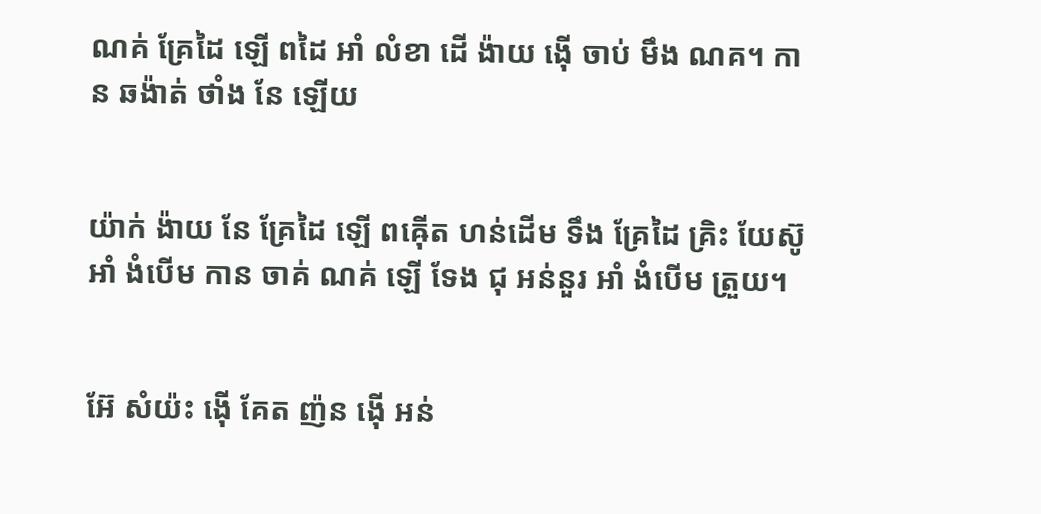ណគ់ គ្រែដៃ ឡើ ពដៃ អាំ លំខា ដើ ង៉ាយ ង៉ើ ចាប់ មឹង ណគ។ កាន ឆង៉ាត់ ថាំង នែ ឡើយ


យ៉ាក់ ង៉ាយ នែ គ្រែដៃ ឡើ ពឝ៉ើត ហន់ដើម ទឹង គ្រែដៃ គ្រិះ យែស៊ូ អាំ ងំបើម កាន ចាគ់ ណគ់ ឡើ ទែង ជុ អន់នួរ អាំ ងំបើម ត្រួយ។


អ៊ែ សំយ៉ះ ង៉ើ គែត ញ៉ន ង៉ើ អន់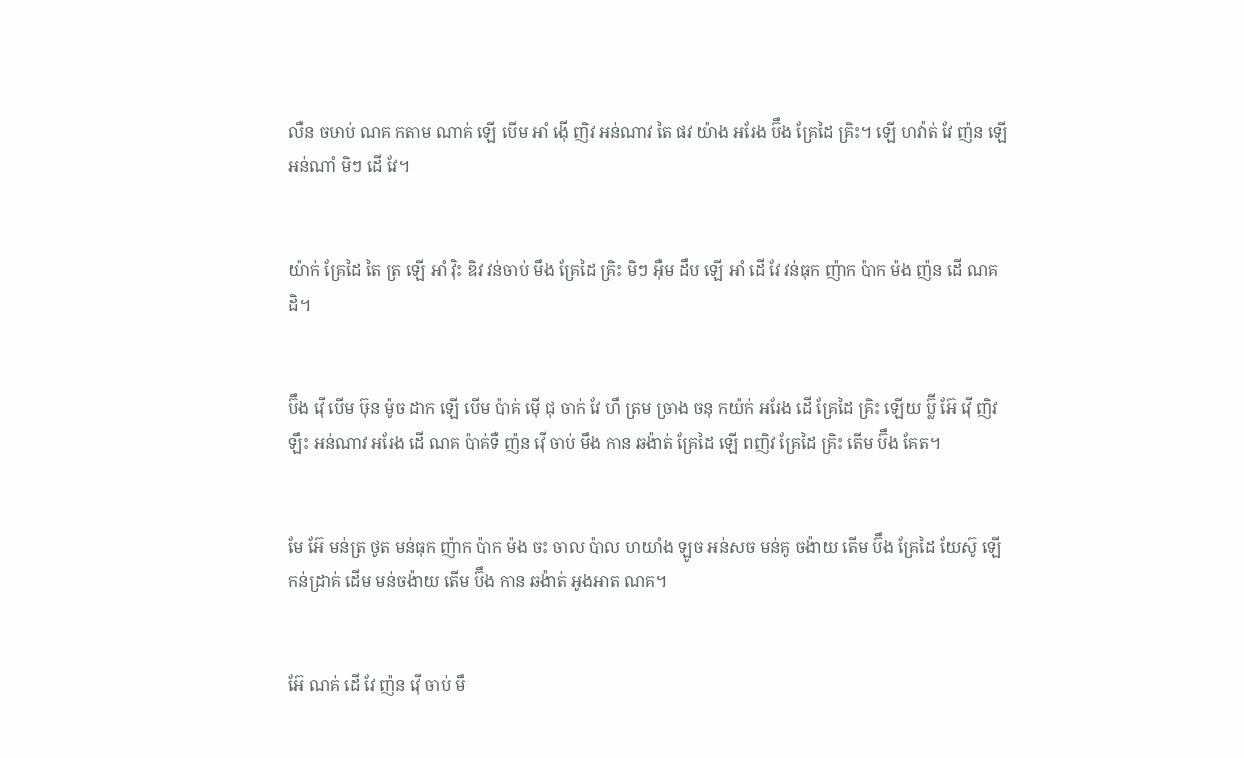លឺន ចឞាប់ ណគ កតាម ណាគ់ ឡើ បើម អាំ ង៉ើ ញិវ អន់ណាវ តៃ ផវ យ៉ាង អរែង ប៊ឹង គ្រែដៃ គ្រិះ។ ឡើ ហវ៉ាត់ វែ ញ៉ន ឡើ អន់ណាំ មិៗ ដើ វែ។


យ៉ាក់ គ្រែដៃ តៃ ត្រ ឡើ អាំ វ៉ិះ ឌិវ វន់ចាប់ មឹង គ្រែដៃ គ្រិះ មិៗ អ៊ឺម ដឹប ឡើ អាំ ដើ វែ វន់ធុក ញ៉ាក ប៉ាក ម៉ង ញ៉ន ដើ ណគ ដិ។


ប៊ឹង វ៉ើ បើម ឞ៊ុន ម៉ូច ដាក ឡើ បើម ប៉ាគ់ ម៉ើ ជុ ចាក់ វែ ហឹ ត្រម ចា្រង ចនុ កយ៉ក់ អរែង ដើ គ្រែដៃ គ្រិះ ឡើយ ប៊្លី អ៊ែ វ៉ើ ញិវ ឡឹះ អន់ណាវ អរែង ដើ ណគ ប៉ាគ់ទឺ ញ៉ន វ៉ើ ចាប់ មឹង កាន ឆង៉ាត់ គ្រែដៃ ឡើ ពញិវ គ្រែដៃ គ្រិះ តើម ប៊ឹង គែត។


មែ អ៊ែ មន់ត្រ ថូត មន់ធុក ញ៉ាក ប៉ាក ម៉ង ចះ ចាល ប៉ាល ហយាំង ឡូច អន់សច មន់គូ ចង៉ាយ តើម ប៊ឹង គ្រែដៃ យែស៊ូ ឡើ កន់ដ្រាគ់ ដើម មន់ចង៉ាយ តើម ប៊ឹង កាន ឆង៉ាត់ អូងអាត ណគ។


អ៊ែ ណគ់ ដើ វែ ញ៉ន វ៉ើ ចាប់ មឹ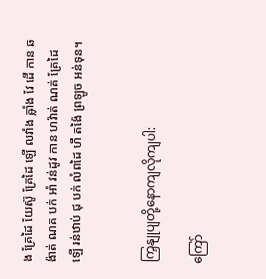ង គ្រែដៃ យែស៊ូ គ្រែដៃ ឡើ លវាំង ឝ្លាំង វែ ដើ កាន ឆង៉ាត់ ណគ បក់ អាំ វន់ដូវ កាន ហវ៉ាត់ ណគ់ គ្រែដៃ ឡើ រន់ឋាប់ ជុ បក់ លំពដៃ ហឹ តង៉ៃ ព្រឡូច អន់ទុន។


ကြှနျုပျတို့နောကျလိုကျပါ:

ကြော်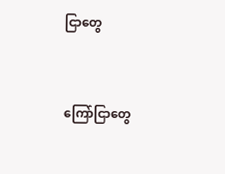ငြာတွေ


ကြော်ငြာတွေ